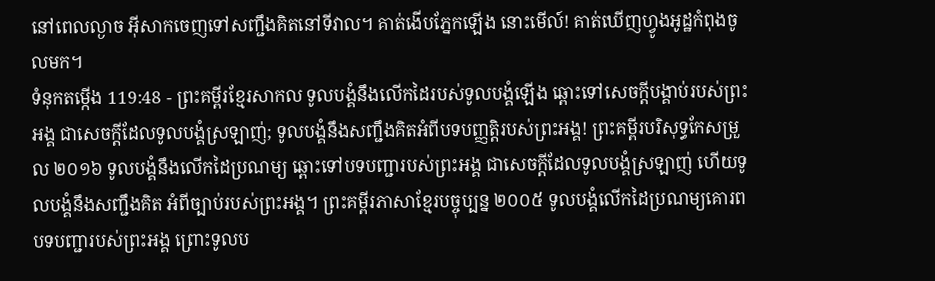នៅពេលល្ងាច អ៊ីសាកចេញទៅសញ្ជឹងគិតនៅទីវាល។ គាត់ងើបភ្នែកឡើង នោះមើល៍! គាត់ឃើញហ្វូងអូដ្ឋកំពុងចូលមក។
ទំនុកតម្កើង 119:48 - ព្រះគម្ពីរខ្មែរសាកល ទូលបង្គំនឹងលើកដៃរបស់ទូលបង្គំឡើង ឆ្ពោះទៅសេចក្ដីបង្គាប់របស់ព្រះអង្គ ជាសេចក្ដីដែលទូលបង្គំស្រឡាញ់; ទូលបង្គំនឹងសញ្ជឹងគិតអំពីបទបញ្ញត្តិរបស់ព្រះអង្គ! ព្រះគម្ពីរបរិសុទ្ធកែសម្រួល ២០១៦ ទូលបង្គំនឹងលើកដៃប្រណម្យ ឆ្ពោះទៅបទបញ្ជារបស់ព្រះអង្គ ជាសេចក្ដីដែលទូលបង្គំស្រឡាញ់ ហើយទូលបង្គំនឹងសញ្ជឹងគិត អំពីច្បាប់របស់ព្រះអង្គ។ ព្រះគម្ពីរភាសាខ្មែរបច្ចុប្បន្ន ២០០៥ ទូលបង្គំលើកដៃប្រណម្យគោរព បទបញ្ជារបស់ព្រះអង្គ ព្រោះទូលប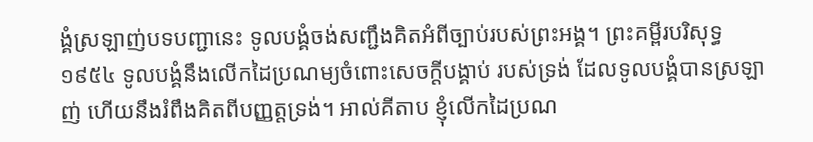ង្គំស្រឡាញ់បទបញ្ជានេះ ទូលបង្គំចង់សញ្ជឹងគិតអំពីច្បាប់របស់ព្រះអង្គ។ ព្រះគម្ពីរបរិសុទ្ធ ១៩៥៤ ទូលបង្គំនឹងលើកដៃប្រណម្យចំពោះសេចក្ដីបង្គាប់ របស់ទ្រង់ ដែលទូលបង្គំបានស្រឡាញ់ ហើយនឹងរំពឹងគិតពីបញ្ញត្តទ្រង់។ អាល់គីតាប ខ្ញុំលើកដៃប្រណ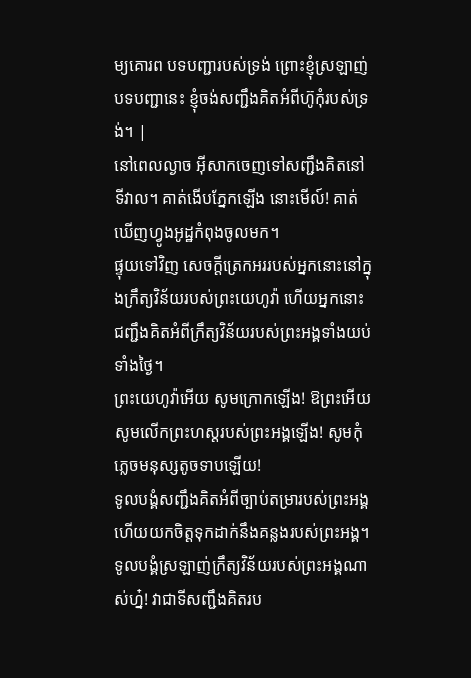ម្យគោរព បទបញ្ជារបស់ទ្រង់ ព្រោះខ្ញុំស្រឡាញ់បទបញ្ជានេះ ខ្ញុំចង់សញ្ជឹងគិតអំពីហ៊ូកុំរបស់ទ្រង់។ |
នៅពេលល្ងាច អ៊ីសាកចេញទៅសញ្ជឹងគិតនៅទីវាល។ គាត់ងើបភ្នែកឡើង នោះមើល៍! គាត់ឃើញហ្វូងអូដ្ឋកំពុងចូលមក។
ផ្ទុយទៅវិញ សេចក្ដីត្រេកអររបស់អ្នកនោះនៅក្នុងក្រឹត្យវិន័យរបស់ព្រះយេហូវ៉ា ហើយអ្នកនោះជញ្ជឹងគិតអំពីក្រឹត្យវិន័យរបស់ព្រះអង្គទាំងយប់ទាំងថ្ងៃ។
ព្រះយេហូវ៉ាអើយ សូមក្រោកឡើង! ឱព្រះអើយ សូមលើកព្រះហស្តរបស់ព្រះអង្គឡើង! សូមកុំភ្លេចមនុស្សតូចទាបឡើយ!
ទូលបង្គំសញ្ជឹងគិតអំពីច្បាប់តម្រារបស់ព្រះអង្គ ហើយយកចិត្តទុកដាក់នឹងគន្លងរបស់ព្រះអង្គ។
ទូលបង្គំស្រឡាញ់ក្រឹត្យវិន័យរបស់ព្រះអង្គណាស់ហ្ន៎! វាជាទីសញ្ជឹងគិតរប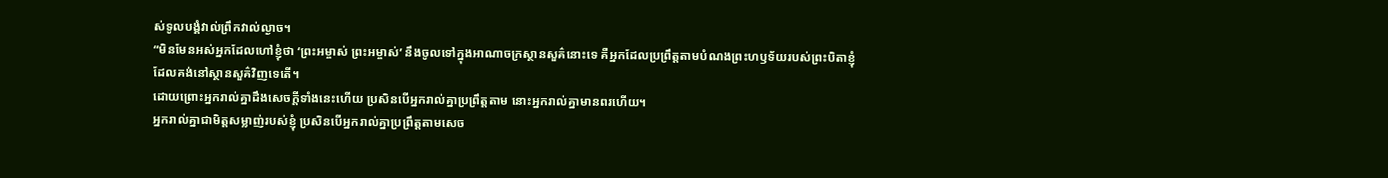ស់ទូលបង្គំវាល់ព្រឹកវាល់ល្ងាច។
“មិនមែនអស់អ្នកដែលហៅខ្ញុំថា ‘ព្រះអម្ចាស់ ព្រះអម្ចាស់’ នឹងចូលទៅក្នុងអាណាចក្រស្ថានសួគ៌នោះទេ គឺអ្នកដែលប្រព្រឹត្តតាមបំណងព្រះហឫទ័យរបស់ព្រះបិតាខ្ញុំ ដែលគង់នៅស្ថានសួគ៌វិញទេតើ។
ដោយព្រោះអ្នករាល់គ្នាដឹងសេចក្ដីទាំងនេះហើយ ប្រសិនបើអ្នករាល់គ្នាប្រព្រឹត្តតាម នោះអ្នករាល់គ្នាមានពរហើយ។
អ្នករាល់គ្នាជាមិត្តសម្លាញ់របស់ខ្ញុំ ប្រសិនបើអ្នករាល់គ្នាប្រព្រឹត្តតាមសេច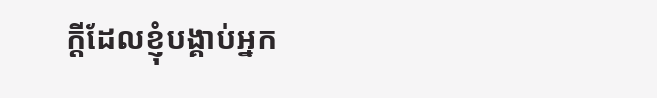ក្ដីដែលខ្ញុំបង្គាប់អ្នក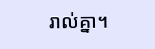រាល់គ្នា។